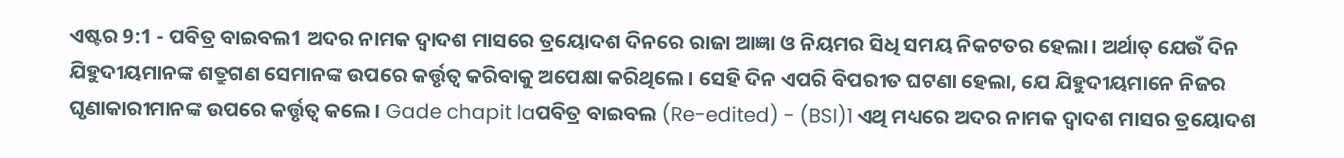ଏଷ୍ଟର 9:1 - ପବିତ୍ର ବାଇବଲ1 ଅଦର ନାମକ ଦ୍ୱାଦଶ ମାସରେ ତ୍ରୟୋଦଶ ଦିନରେ ରାଜା ଆଜ୍ଞା ଓ ନିୟମର ସିଧି ସମୟ ନିକଟତର ହେଲା। ଅର୍ଥାତ୍ ଯେଉଁ ଦିନ ଯିହୁଦୀୟମାନଙ୍କ ଶତ୍ରୁଗଣ ସେମାନଙ୍କ ଉପରେ କର୍ତ୍ତୃତ୍ୱ କରିବାକୁ ଅପେକ୍ଷା କରିଥିଲେ। ସେହି ଦିନ ଏପରି ବିପରୀତ ଘଟଣା ହେଲା, ଯେ ଯିହୁଦୀୟମାନେ ନିଜର ଘୃଣାକାରୀମାନଙ୍କ ଉପରେ କର୍ତ୍ତୃତ୍ୱ କଲେ। Gade chapit laପବିତ୍ର ବାଇବଲ (Re-edited) - (BSI)1 ଏଥି ମଧ୍ୟରେ ଅଦର ନାମକ ଦ୍ଵାଦଶ ମାସର ତ୍ରୟୋଦଶ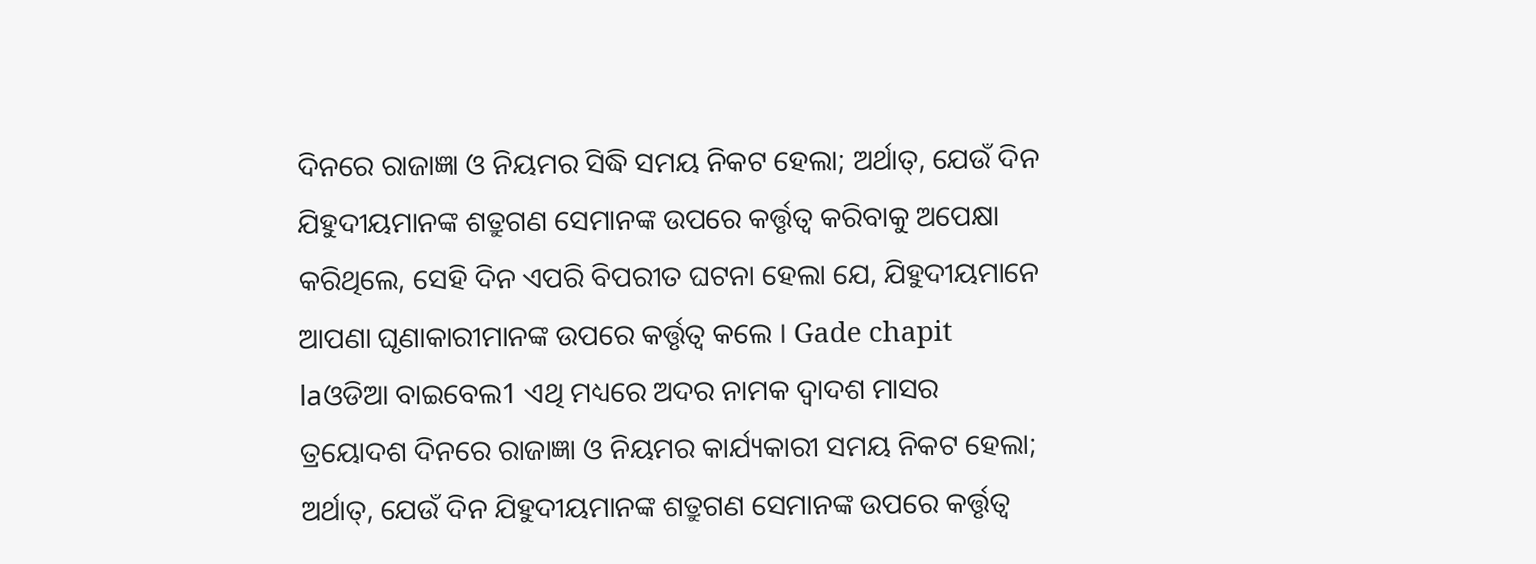ଦିନରେ ରାଜାଜ୍ଞା ଓ ନିୟମର ସିଦ୍ଧି ସମୟ ନିକଟ ହେଲା; ଅର୍ଥାତ୍, ଯେଉଁ ଦିନ ଯିହୁଦୀୟମାନଙ୍କ ଶତ୍ରୁଗଣ ସେମାନଙ୍କ ଉପରେ କର୍ତ୍ତୃତ୍ଵ କରିବାକୁ ଅପେକ୍ଷା କରିଥିଲେ, ସେହି ଦିନ ଏପରି ବିପରୀତ ଘଟନା ହେଲା ଯେ, ଯିହୁଦୀୟମାନେ ଆପଣା ଘୃଣାକାରୀମାନଙ୍କ ଉପରେ କର୍ତ୍ତୃତ୍ଵ କଲେ । Gade chapit laଓଡିଆ ବାଇବେଲ1 ଏଥି ମଧ୍ୟରେ ଅଦର ନାମକ ଦ୍ୱାଦଶ ମାସର ତ୍ରୟୋଦଶ ଦିନରେ ରାଜାଜ୍ଞା ଓ ନିୟମର କାର୍ଯ୍ୟକାରୀ ସମୟ ନିକଟ ହେଲା; ଅର୍ଥାତ୍, ଯେଉଁ ଦିନ ଯିହୁଦୀୟମାନଙ୍କ ଶତ୍ରୁଗଣ ସେମାନଙ୍କ ଉପରେ କର୍ତ୍ତୃତ୍ୱ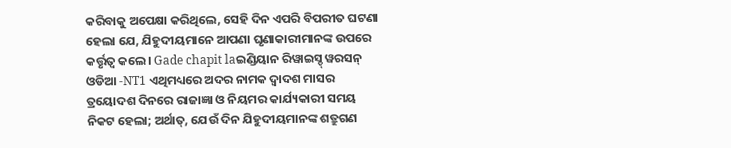କରିବାକୁ ଅପେକ୍ଷା କରିଥିଲେ, ସେହି ଦିନ ଏପରି ବିପରୀତ ଘଟଣା ହେଲା ଯେ, ଯିହୁଦୀୟମାନେ ଆପଣା ଘୃଣାକାରୀମାନଙ୍କ ଉପରେ କର୍ତ୍ତୃତ୍ୱ କଲେ। Gade chapit laଇଣ୍ଡିୟାନ ରିୱାଇସ୍ଡ୍ ୱରସନ୍ ଓଡିଆ -NT1 ଏଥିମଧ୍ୟରେ ଅଦର ନାମକ ଦ୍ୱାଦଶ ମାସର ତ୍ରୟୋଦଶ ଦିନରେ ରାଜାଜ୍ଞା ଓ ନିୟମର କାର୍ଯ୍ୟକାରୀ ସମୟ ନିକଟ ହେଲା; ଅର୍ଥାତ୍, ଯେଉଁ ଦିନ ଯିହୁଦୀୟମାନଙ୍କ ଶତ୍ରୁଗଣ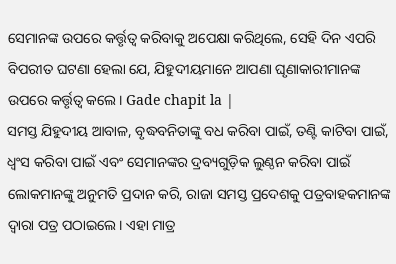ସେମାନଙ୍କ ଉପରେ କର୍ତ୍ତୃତ୍ୱ କରିବାକୁ ଅପେକ୍ଷା କରିଥିଲେ, ସେହି ଦିନ ଏପରି ବିପରୀତ ଘଟଣା ହେଲା ଯେ, ଯିହୁଦୀୟମାନେ ଆପଣା ଘୃଣାକାରୀମାନଙ୍କ ଉପରେ କର୍ତ୍ତୃତ୍ୱ କଲେ। Gade chapit la |
ସମସ୍ତ ଯିହୁଦୀୟ ଆବାଳ, ବୃଦ୍ଧବନିତାଙ୍କୁ ବଧ କରିବା ପାଇଁ, ତଣ୍ଟି କାଟିବା ପାଇଁ, ଧ୍ୱଂସ କରିବା ପାଇଁ ଏବଂ ସେମାନଙ୍କର ଦ୍ରବ୍ୟଗୁଡ଼ିକ ଲୁଣ୍ଠନ କରିବା ପାଇଁ ଲୋକମାନଙ୍କୁ ଅନୁମତି ପ୍ରଦାନ କରି, ରାଜା ସମସ୍ତ ପ୍ରଦେଶକୁ ପତ୍ରବାହକମାନଙ୍କ ଦ୍ୱାରା ପତ୍ର ପଠାଇଲେ। ଏହା ମାତ୍ର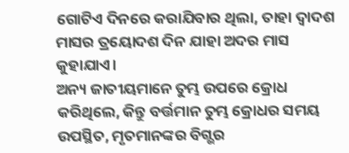ଗୋଟିଏ ଦିନରେ କରାଯିବାର ଥିଲା, ତାହା ଦ୍ୱାଦଶ ମାସର ତ୍ରୟୋଦଶ ଦିନ ଯାହା ଅଦର ମାସ କୁହାଯାଏ।
ଅନ୍ୟ ଜାତୀୟମାନେ ତୁମ୍ଭ ଉପରେ କ୍ରୋଧ କରିଥିଲେ, କିନ୍ତୁ ବର୍ତ୍ତମାନ ତୁମ୍ଭ କ୍ରୋଧର ସମୟ ଉପସ୍ଥିତ, ମୃତମାନଙ୍କର ବିଗ୍ଭର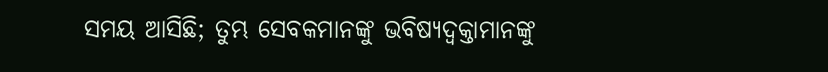ସମୟ ଆସିଛି; ତୁମ୍ଭ ସେବକମାନଙ୍କୁ ଭବିଷ୍ୟଦ୍ବକ୍ତାମାନଙ୍କୁ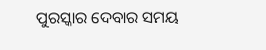ପୁରସ୍କାର ଦେବାର ସମୟ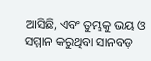ଆସିଛି, ଏବଂ ତୁମ୍ଭକୁ ଭୟ ଓ ସମ୍ମାନ କରୁଥିବା ସାନବଡ଼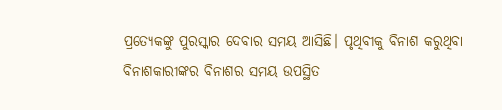ପ୍ରତ୍ୟେକଙ୍କୁ ପୁରସ୍କାର ଦେବାର ସମୟ ଆସିଛି। ପୃଥିବୀକୁ ବିନାଶ କରୁଥିବା ବିନାଶକାରୀଙ୍କର ବିନାଶର ସମୟ ଉପସ୍ଥିତ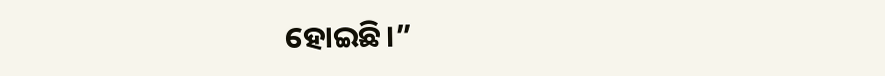ହୋଇଛି।”